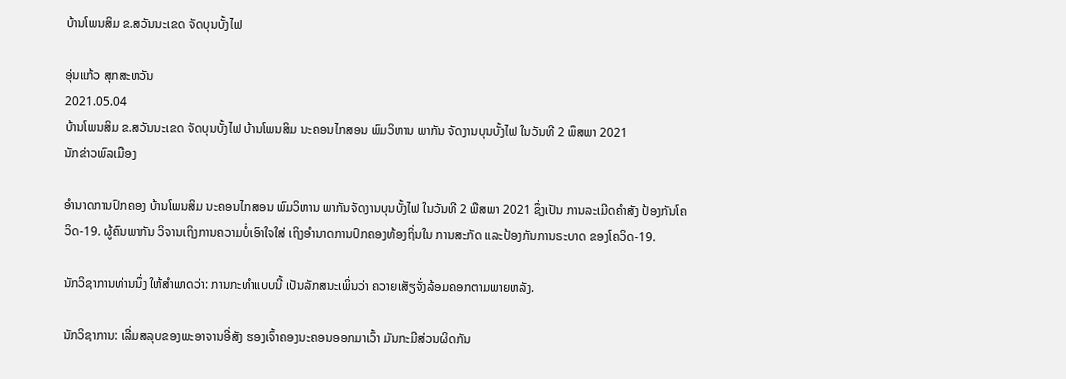ບ້ານໂພນສິມ ຂ.ສວັນນະເຂດ ຈັດບຸນບັ້ງໄຟ

ອຸ່ນແກ້ວ ສຸກສະຫວັນ
2021.05.04
ບ້ານໂພນສິມ ຂ.ສວັນນະເຂດ ຈັດບຸນບັ້ງໄຟ ບ້ານໂພນສິມ ນະຄອນໄກສອນ ພົມວິຫານ ພາກັນ ຈັດງານບຸນບັ້ງໄຟ ໃນວັນທີ 2 ພຶສພາ 2021
ນັກຂ່າວພົລເມືອງ

ອຳນາດການປົກຄອງ ບ້ານໂພນສິມ ນະຄອນໄກສອນ ພົມວິຫານ ພາກັນຈັດງານບຸນບັ້ງໄຟ ໃນວັນທີ 2 ພືສພາ 2021 ຊຶ່ງເປັນ ການລະເມີດຄຳສັງ ປ້ອງກັນໂຄວິດ-19. ຜູ້ຄົນພາກັນ ວິຈານເຖິງການຄວາມບໍ່ເອົາໃຈໃສ່ ເຖິງອຳນາດການປົກຄອງທ້ອງຖິ່ນໃນ ການສະກັດ ແລະປ້ອງກັນການຣະບາດ ຂອງໂຄວິດ-19.

ນັກວິຊາການທ່ານນຶ່ງ ໃຫ້ສຳພາດວ່າ: ການກະທຳແບບນີ້ ເປັນລັກສນະເພິ່ນວ່າ ຄວາຍເສັຽຈັ່ງລ້ອມຄອກຕາມພາຍຫລັງ.

ນັກວິຊາການ: ເລີ່ມສລຸບຂອງພະອາຈານອີ່ສັງ ຮອງເຈົ້າຄອງນະຄອນອອກມາເວົ້າ ມັນກະມີສ່ວນຜິດກັນ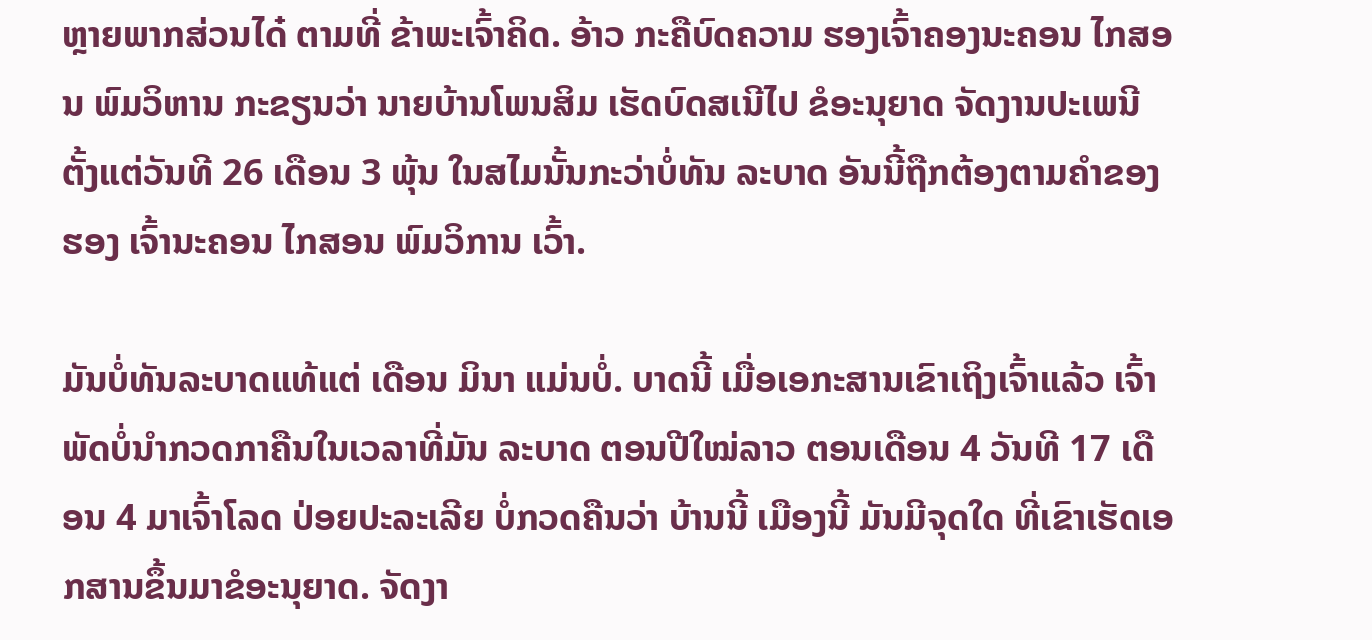ຫຼາຍພາກສ່ວນໄດ໋ ຕາມທີ່ ຂ້າພະເຈົ້າຄິດ. ອ້າວ ກະຄືບົດຄວາມ ຮອງເຈົ້າຄອງນະຄອນ ໄກສອນ ພົມວິຫານ ກະຂຽນວ່າ ນາຍບ້ານໂພນສິມ ເຮັດບົດສເນີໄປ ຂໍອະນຸຍາດ ຈັດງານປະເພນີ ຕັ້ງແຕ່ວັນທີ 26 ເດືອນ 3 ພຸ້ນ ໃນສໄມນັ້ນກະວ່າບໍ່ທັນ ລະບາດ ອັນນີ້ຖືກຕ້ອງຕາມຄຳຂອງຮອງ ເຈົ້ານະຄອນ ໄກສອນ ພົມວິການ ເວົ້າ.

ມັນບໍ່ທັນລະບາດແທ້ແຕ່ ເດືອນ ມິນາ ແມ່ນບໍ່. ບາດນີ້ ເມື່ອເອກະສານເຂົາເຖິງເຈົ້າແລ້ວ ເຈົ້າພັດບໍ່ນຳກວດກາຄືນໃນເວລາທີ່ມັນ ລະບາດ ຕອນປີໃໝ່ລາວ ຕອນເດືອນ 4 ວັນທີ 17 ເດືອນ 4 ມາເຈົ້າໂລດ ປ່ອຍປະລະເລີຍ ບໍ່ກວດຄືນວ່າ ບ້ານນີ້ ເມືອງນີ້ ມັນມີຈຸດໃດ ທີ່ເຂົາເຮັດເອກສານຂຶ້ນມາຂໍອະນຸຍາດ. ຈັດງາ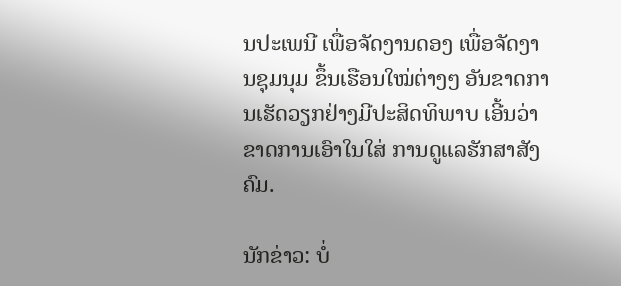ນປະເພນີ ເພື່ອຈັດງານດອງ ເພື່ອຈັດງານຊຸມນຸມ ຂຶ້ນເຮືອນໃໝ່ຕ່າງໆ ອັນຂາດການເຮັດວຽກຢ່າງມີປະສິດທິພາບ ເອີ້ນວ່າ ຂາດການເອົາໃນໃສ່ ການດູແລຮັກສາສັງຄົມ.

ນັກຂ່າວ: ບໍ່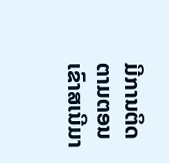ມີການຕິດຕາມຕອນເຂົາສເນີມາ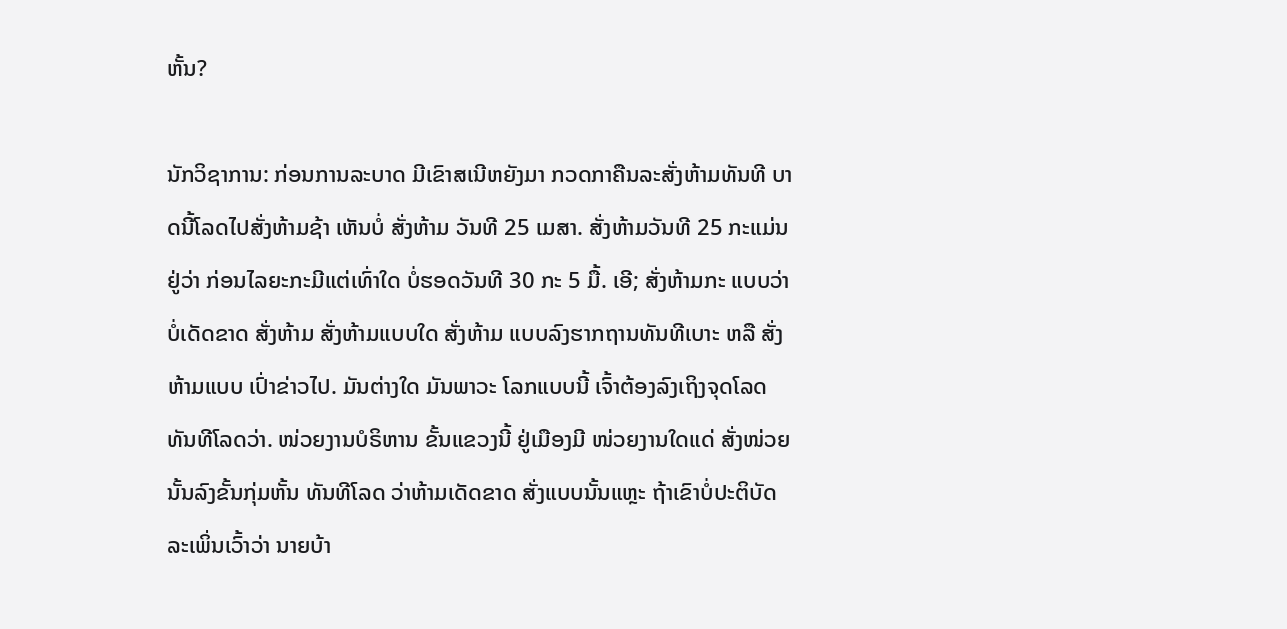ຫັ້ນ?

ນັກວິຊາການ: ກ່ອນການລະບາດ ມີເຂົາສເນີຫຍັງມາ ກວດກາຄືນລະສັ່ງຫ້າມທັນທີ ບາດນີ້ໂລດໄປສັ່ງຫ້າມຊ້າ ເຫັນບໍ່ ສັ່ງຫ້າມ ວັນທີ 25 ເມສາ. ສັ່ງຫ້າມວັນທີ 25 ກະແມ່ນຢູ່ວ່າ ກ່ອນໄລຍະກະມີແຕ່ເທົ່າໃດ ບໍ່ຮອດວັນທີ 30 ກະ 5 ມື້. ເອີ; ສັ່ງຫ້າມກະ ແບບວ່າ ບໍ່ເດັດຂາດ ສັ່ງຫ້າມ ສັ່ງຫ້າມແບບໃດ ສັ່ງຫ້າມ ແບບລົງຮາກຖານທັນທີເບາະ ຫລື ສັ່ງຫ້າມແບບ ເປົ່າຂ່າວໄປ. ມັນຕ່າງໃດ ມັນພາວະ ໂລກແບບນີ້ ເຈົ້າຕ້ອງລົງເຖິງຈຸດໂລດ ທັນທີໂລດວ່າ. ໜ່ວຍງານບໍຣິຫານ ຂັ້ນແຂວງນີ້ ຢູ່ເມືອງມີ ໜ່ວຍງານໃດແດ່ ສັ່ງໜ່ວຍນັ້ນລົງຂັ້ນກຸ່ມຫັ້ນ ທັນທີໂລດ ວ່າຫ້າມເດັດຂາດ ສັ່ງແບບນັ້ນແຫຼະ ຖ້າເຂົາບໍ່ປະຕິບັດ ລະເພິ່ນເວົ້າວ່າ ນາຍບ້າ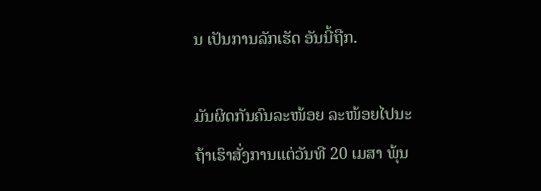ນ ເປັນການລັກເຮັດ ອັນນີ້ຖືກ.

ມັນຜິດກັນຄົນລະໜ້ອຍ ລະໜ້ອຍໄປນະ ຖ້າເຮົາສັ່ງການແຕ່ວັນທີ 20 ເມສາ ພຸ້ນ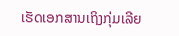ເຮັດເອກສານເຖິງກຸ່ມເລີຍ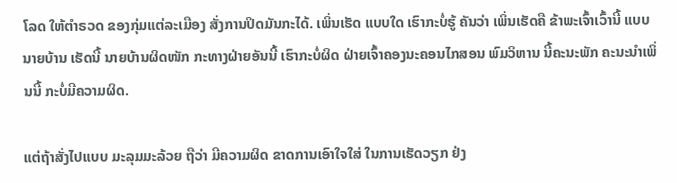ໂລດ ໃຫ້ຕຳຣວດ ຂອງກຸ່ມແຕ່ລະເມືອງ ສັ່ງການປິດມັນກະໄດ້. ເພິ່ນເຮັດ ແບບໃດ ເຮົາກະບໍ່ຮູ້ ຄັນວ່າ ເພິ່ນເຮັດຄື ຂ້າພະເຈົ້າເວົ້ານີ້ ແບບນາຍບ້ານ ເຮັດນີ້ ນາຍບ້ານຜິດໜັກ ກະທາງຝ່າຍອັນນີ້ ເຮົາກະບໍ່ຜິດ ຝ່າຍເຈົ້າຄອງນະຄອນໄກສອນ ພົມວິຫານ ນີ້ຄະນະພັກ ຄະນະນຳເພິ່ນນີ້ ກະບໍ່ມີຄວາມຜິດ.

ແຕ່ຖ້າສັ່ງໄປແບບ ມະລຸມມະລ້ວຍ ຖືວ່າ ມີຄວາມຜິດ ຂາດການເອົາໃຈໃສ່ ໃນການເຮັດວຽກ ຢ່ງ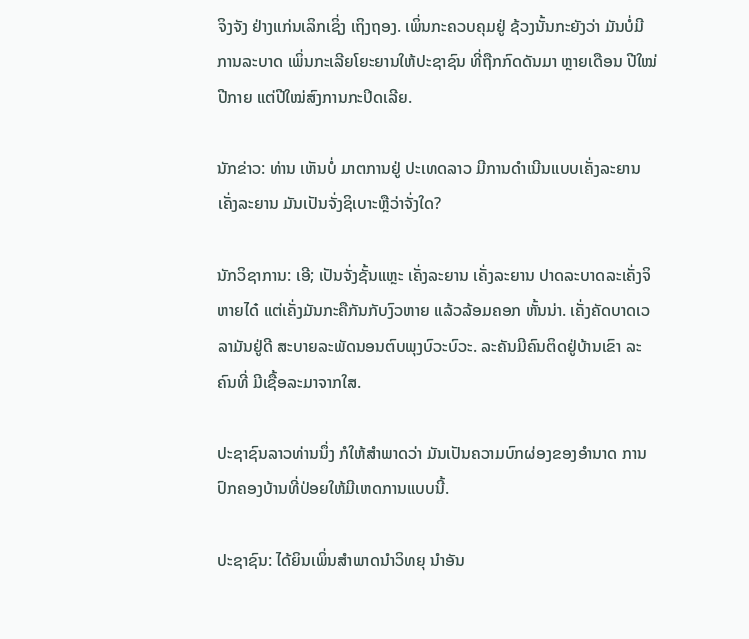ຈິງຈັງ ຢ່າງແກ່ນເລິກເຊິ່ງ ເຖິງຖອງ. ເພິ່ນກະຄວບຄຸມຢູ່ ຊ້ວງນັ້ນກະຍັງວ່າ ມັນບໍ່ມີ ການລະບາດ ເພິ່ນກະເລີຍໂຍະຍານໃຫ້ປະຊາຊົນ ທີ່ຖືກກົດດັນມາ ຫຼາຍເດືອນ ປີໃໝ່ປີກາຍ ແຕ່ປີໃໝ່ສົງການກະປິດເລີຍ.

ນັກຂ່າວ: ທ່ານ ເຫັນບໍ່ ມາຕການຢູ່ ປະເທດລາວ ມີການດຳເນີນແບບເຄັ່ງລະຍານ ເຄັ່ງລະຍານ ມັນເປັນຈັ່ງຊິເບາະຫຼືວ່າຈັ່ງໃດ?

ນັກວິຊາການ: ເອີ; ເປັນຈັ່ງຊັ້ນແຫຼະ ເຄັ່ງລະຍານ ເຄັ່ງລະຍານ ປາດລະບາດລະເຄັ່ງຈິຫາຍໄດ໋ ແຕ່ເຄັ່ງມັນກະຄືກັນກັບງົວຫາຍ ແລ້ວລ້ອມຄອກ ຫັ້ນນ່າ. ເຄັ່ງຄັດບາດເວລາມັນຢູ່ດີ ສະບາຍລະພັດນອນຕົບພຸງບົວະບົວະ. ລະຄັນມີຄົນຕິດຢູ່ບ້ານເຂົາ ລະຄົນທີ່ ມີເຊື້ອລະມາຈາກໃສ.

ປະຊາຊົນລາວທ່ານນຶ່ງ ກໍໃຫ້ສໍາພາດວ່າ ມັນເປັນຄວາມບົກຜ່ອງຂອງອຳນາດ ການປົກຄອງບ້ານທີ່ປ່ອຍໃຫ້ມີເຫດການແບບນີ້.

ປະຊາຊົນ: ໄດ້ຍິນເພິ່ນສຳພາດນຳວິທຍຸ ນຳອັນ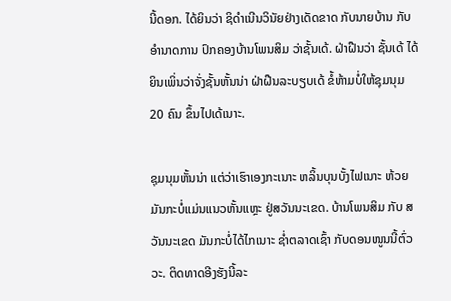ນີ້ດອກ. ໄດ້ຍິນວ່າ ຊິດຳເນີນວິນັຍຢ່າງເດັດຂາດ ກັບນາຍບ້ານ ກັບອຳນາດການ ປົກຄອງບ້ານໂພນສິມ ວ່າຊັ້ນເດ້. ຝ່າຝືນວ່າ ຊັ້ນເດ້ ໄດ້ຍິນເພິ່ນວ່າຈັ່ງຊັ້ນຫັ້ນນ່າ ຝ່າຝືນລະບຽບເດ້ ຂໍ້ຫ້າມບໍ່ໃຫ້ຊຸມນຸມ 20 ຄົນ ຂຶ້ນໄປເດ້ເນາະ.

ຊຸມນຸມຫັ້ນນ່າ ແຕ່ວ່າເຮົາເອງກະເນາະ ຫລິ້ນບຸນບັ້ງໄຟເນາະ ຫ້ວຍມັນກະບໍ່ແມ່ນແນວຫັ້ນແຫຼະ ຢູ່ສວັນນະເຂດ. ບ້ານໂພນສິມ ກັບ ສວັນນະເຂດ ມັນກະບໍ່ໄດ້ໄກເນາະ ຊ່ຳຕລາດເຊົ້າ ກັບດອນໜູນນີ້ຕົ່ວວະ. ຕິດທາດອີງຮັງນີ້ລະ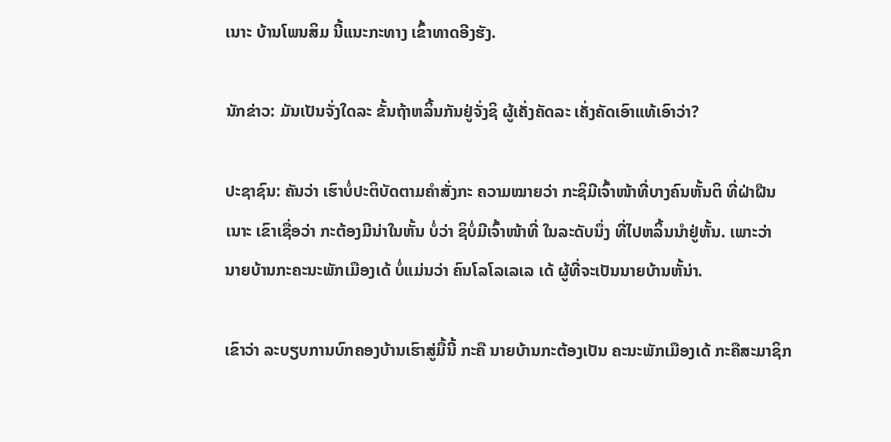ເນາະ ບ້ານໂພນສິມ ນີ້ແນະກະທາງ ເຂົ້າທາດອີງຮັງ.

ນັກຂ່າວ: ມັນເປັນຈັ່ງໃດລະ ຂັ້ນຖ້າຫລິ້ນກັນຢູ່ຈັ່ງຊິ ຜູ້ເຄັ່ງຄັດລະ ເຄັ່ງຄັດເອົາແທ້ເອົາວ່າ?

ປະຊາຊົນ: ຄັນວ່າ ເຮົາບໍ່ປະຕິບັດຕາມຄຳສັ່ງກະ ຄວາມໝາຍວ່າ ກະຊິມີເຈົ້າໜ້າທີ່ບາງຄົນຫັ້ນຕິ ທີ່ຝ່າຝືນເນາະ ເຂົາເຊື່ອວ່າ ກະຕ້ອງມີນ່າໃນຫັ້ນ ບໍ່ວ່າ ຊິບໍ່ມີເຈົ້າໜ້າທີ່ ໃນລະດັບນຶ່ງ ທີ່ໄປຫລິ້ນນຳຢູ່ຫັ້ນ. ເພາະວ່າ ນາຍບ້ານກະຄະນະພັກເມືອງເດ້ ບໍ່ແມ່ນວ່າ ຄົນໂລໂລເລເລ ເດ້ ຜູ້ທີ່ຈະເປັນນາຍບ້ານຫັ້ນ່າ.

ເຂົາວ່າ ລະບຽບການບົກຄອງບ້ານເຮົາສູ່ມື້ນີ້ ກະຄື ນາຍບ້ານກະຕ້ອງເປັນ ຄະນະພັກເມືອງເດ້ ກະຄືສະມາຊິກ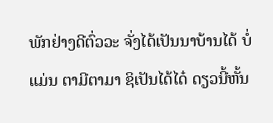ພັກຢ່າງດີຕົ່ວວະ ຈັ່ງໄດ້ເປັນນາບ້ານໄດ້ ບໍ່ແມ່ນ ຕາມີຕາມາ ຊິເປັນໄດ້ໄດ໋ ດຽວນີ້ຫັ້ນ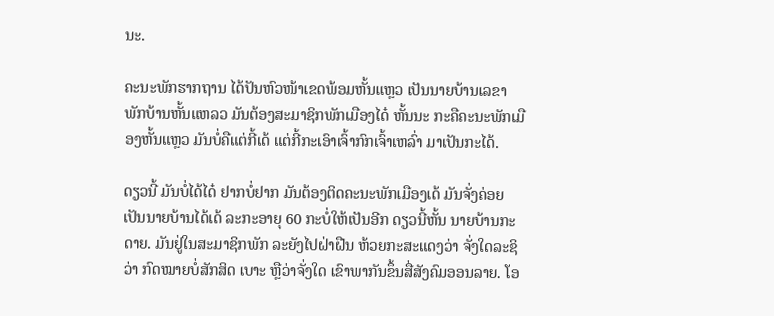ນະ.

ຄະນະພັກຮາກຖານ ໄດ້ປັນຫົວໜ້າເຂດພ້ອມຫັ້ນແຫຼວ ເປັນນາຍບ້ານເລຂາພັກບ້ານຫັ້ນແຫລວ ມັນຕ້ອງສະມາຊິກພັກເມືອງໄດ໋ ຫັ້ນນະ ກະຄືຄະນະພັກເມືອງຫັ້ນແຫຼວ ມັນບໍ່ຄືແຕ່ກີ້ເດ້ ແຕ່ກີ້ກະເອົາເຈົ້າກົກເຈົ້າເຫລົ່າ ມາເປັນກະໄດ້.

ດຽວນີ້ ມັນບໍ່ໄດ້ໄດ໋ ຢາກບໍ່ຢາກ ມັນຕ້ອງຕິດຄະນະພັກເມືອງເດ້ ມັນຈັ່ງຄ່ອຍເປັນນາຍບ້ານໄດ້ເດ້ ລະກະອາຍຸ 60 ກະບໍ່ໃຫ້ເປັນອີກ ດຽວນີ້ຫັ້ນ ນາຍບ້ານກະດາຍ. ມັນຢູ່ໃນສະມາຊິກພັກ ລະຍັງໄປຝ່າຝືນ ຫ້ວຍກະສະແດງວ່າ ຈັ່ງໃດລະຊິວ່າ ກົດໝາຍບໍ່ສັກສິດ ເບາະ ຫຼືວ່າຈັ່ງໃດ ເຂົາພາກັນຂຶ້ນສື່ສັງຄົມອອນລາຍ. ໂອ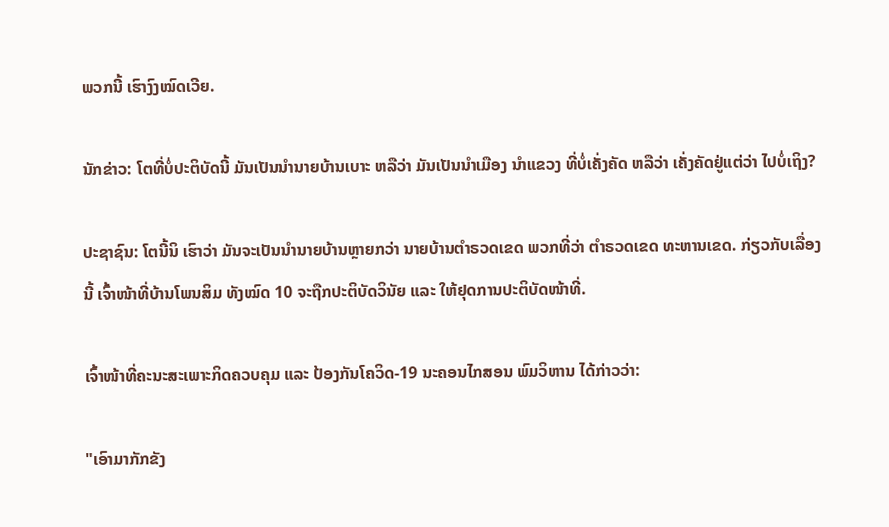ພວກນີ້ ເຮົາງົງໝົດເວີຍ.

ນັກຂ່າວ: ໂຕທີ່ບໍ່ປະຕິບັດນີ້ ມັນເປັນນຳນາຍບ້ານເບາະ ຫລືວ່າ ມັນເປັນນຳເມືອງ ນຳແຂວງ ທີ່ບໍ່ເຄັ່ງຄັດ ຫລືວ່າ ເຄັ່ງຄັດຢູ່ແຕ່ວ່າ ໄປບໍ່ເຖິງ?

ປະຊາຊົນ: ໂຕນີ້ນິ ເຮົາວ່າ ມັນຈະເປັນນຳນາຍບ້ານຫຼາຍກວ່າ ນາຍບ້ານຕຳຣວດເຂດ ພວກທີ່ວ່າ ຕຳຣວດເຂດ ທະຫານເຂດ. ກ່ຽວກັບເລື່ອງນີ້ ເຈົ້າໜ້າທີ່ບ້ານໂພນສິມ ທັງໝົດ 10 ຈະຖືກປະຕິບັດວິນັຍ ແລະ ໃຫ້ຢຸດການປະຕິບັດໜ້າທີ່.

ເຈົ້າໜ້າທີ່ຄະນະສະເພາະກິດຄວບຄຸມ ແລະ ປ້ອງກັນໂຄວິດ-19 ນະຄອນໄກສອນ ພົມວິຫານ ໄດ້ກ່າວວ່າ:

"ເອົາມາກັກຂັງ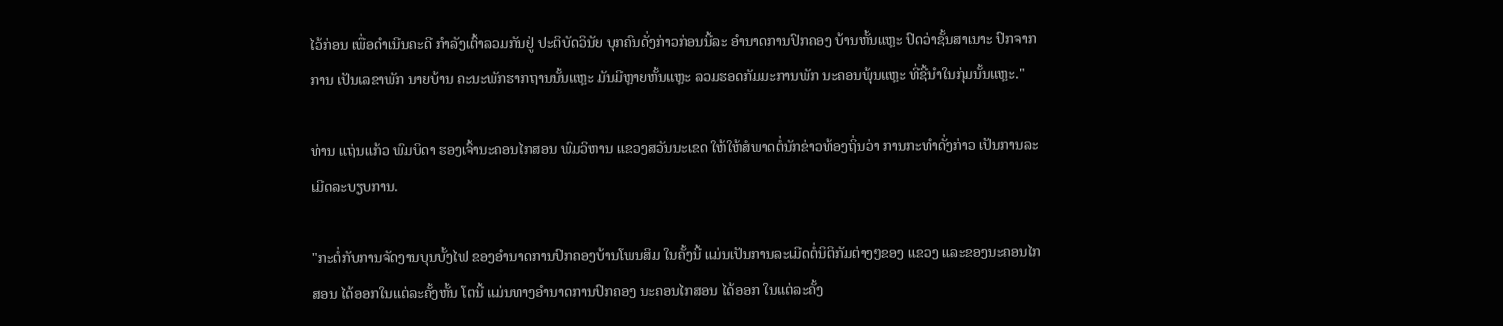ໄວ້ກ່ອນ ເພື່ອດຳເນີນຄະດີ ກຳລັງເຕົ້າລວມກັນຢູ່ ປະຕິບັດວິນັຍ ບຸກຄົນດັ່ງກ່າວກ່ອນນີ້ລະ ອຳນາດການປົກຄອງ ບ້ານຫັ້ນແຫຼະ ປົດວ່າຊັ້ນສາເນາະ ປົກຈາກການ ເປັນເລຂາພັກ ນາຍບ້ານ ຄະນະພັກຮາກຖານນັ້ນແຫຼະ ມັນມີຫຼາຍຫັ້ນແຫຼະ ລວມຮອດກັມມະການພັກ ນະຄອນພຸ້ນແຫຼະ ທີ່ຊີ້ນຳໃນກຸ່ມນັ້ນແຫຼະ."

ທ່ານ ແຖ່ນແກ້ວ ພົມບິດາ ຮອງເຈົ້ານະຄອນໄກສອນ ພົມວິຫານ ແຂວງສວັນນະເຂດ ໃຫ້ໃຫ້ສໍພາດຕໍ່ນັກຂ່າວທ້ອງຖິ່ນວ່າ ການກະທຳດັ່ງກ່າວ ເປັນການລະເມີດລະບຽບການ.

"ກະຕໍ່ກັບການຈັດງານບຸນບັ້ງໄຟ ຂອງອຳນາດການປົກຄອງບ້ານໂພນສິມ ໃນຄັ້ງນີ້ ແມ່ນເປັນການລະເມີດຕໍ່ນິຕິກັມຕ່າງໆຂອງ ແຂວງ ແລະຂອງນະຄອນໄກສອນ ໄດ້ອອກໃນແຕ່ລະຄັ້ງຫັ້ນ ໂຕນີ້ ແມ່ນທາງອຳນາດການປົກຄອງ ນະຄອນໄກສອນ ໄດ້ອອກ ໃນແຕ່ລະຄັ້ງ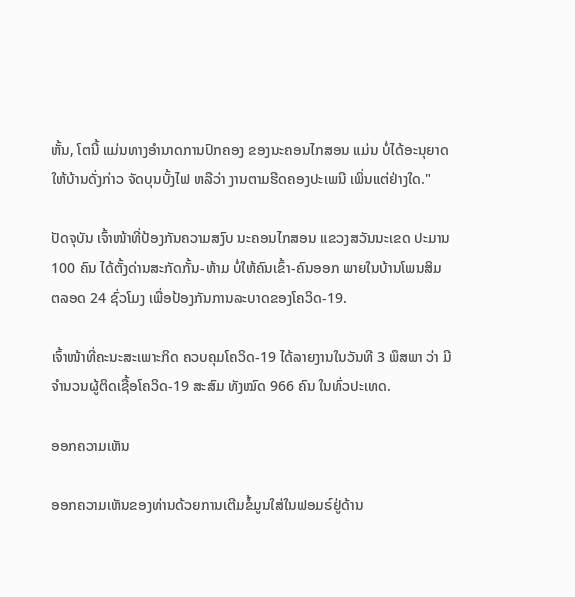ຫັ້ນ, ໂຕນີ້ ແມ່ນທາງອຳນາດການປົກຄອງ ຂອງນະຄອນໄກສອນ ແມ່ນ ບໍ່ໄດ້ອະນຸຍາດ ໃຫ້ບ້ານດັ່ງກ່າວ ຈັດບຸນບັ້ງໄຟ ຫລືວ່າ ງານຕາມຮີດຄອງປະເພນີ ເພິ່ນແຕ່ຢ່າງໃດ."

ປັດຈຸບັນ ເຈົ້າໜ້າທີ່ປ້ອງກັນຄວາມສງົບ ນະຄອນໄກສອນ ແຂວງສວັນນະເຂດ ປະມານ 100 ຄົນ ໄດ້ຕັ້ງດ່ານສະກັດກັ້ນ-ຫ້າມ ບໍ່ໃຫ້ຄົນເຂົ້າ-ຄົນອອກ ພາຍໃນບ້ານໂພນສິມ ຕລອດ 24 ຊົ່ວໂມງ ເພື່ອປ້ອງກັນການລະບາດຂອງໂຄວິດ-19.

ເຈົ້າໜ້າທີ່ຄະນະສະເພາະກິດ ຄວບຄຸມໂຄວິດ-19 ໄດ້ລາຍງານໃນວັນທີ 3 ພຶສພາ ວ່າ ມີຈຳນວນຜູ້ຕິດເຊື້ອໂຄວິດ-19 ສະສົມ ທັງໝົດ 966 ຄົນ ໃນທົ່ວປະເທດ.

ອອກຄວາມເຫັນ

ອອກຄວາມເຫັນຂອງທ່ານດ້ວຍການເຕີມຂໍ້ມູນໃສ່ໃນຟອມຣ໌ຢູ່ດ້ານ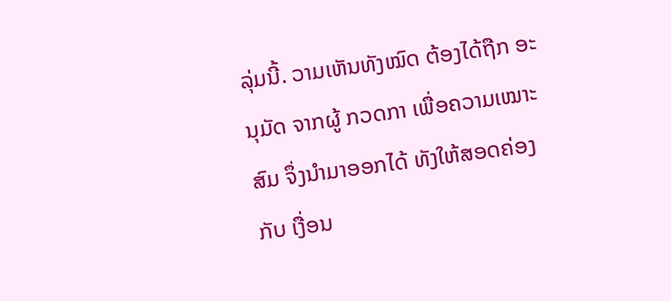ລຸ່ມນີ້. ວາມເຫັນທັງໝົດ ຕ້ອງໄດ້ຖືກ ອະນຸມັດ ຈາກຜູ້ ກວດກາ ເພື່ອຄວາມເໝາະສົມ ຈຶ່ງນໍາມາອອກໄດ້ ທັງໃຫ້ສອດຄ່ອງ ກັບ ເງື່ອນ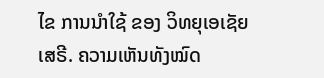ໄຂ ການນຳໃຊ້ ຂອງ ວິທຍຸເອເຊັຍເສຣີ. ຄວາມເຫັນທັງໝົດ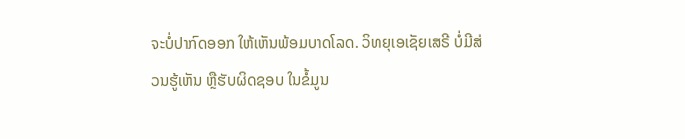ຈະບໍ່ປາກົດອອກ ໃຫ້ເຫັນພ້ອມບາດໂລດ. ວິທຍຸເອເຊັຍເສຣີ ບໍ່ມີສ່ວນຮູ້ເຫັນ ຫຼືຮັບຜິດຊອບ ໃນຂໍ້ມູນ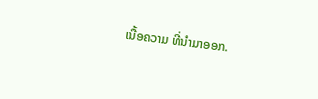ເນື້ອຄວາມ ທີ່ນໍາມາອອກ.